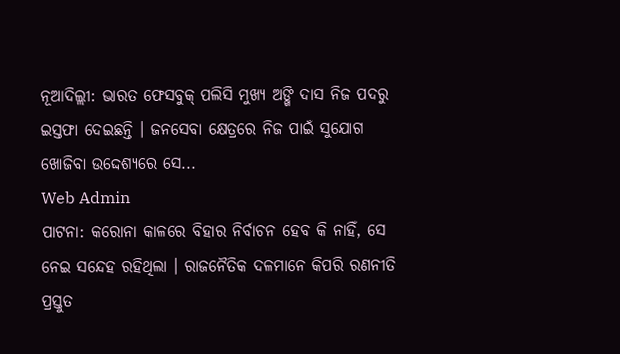ନୂଆଦିଲ୍ଲୀ: ଭାରତ ଫେସବୁକ୍ ପଲିସି ମୁଖ୍ୟ ଅଙ୍ଖି ଦାସ ନିଜ ପଦରୁ ଇସ୍ତଫା ଦେଇଛନ୍ତି । ଜନସେବା କ୍ଷେତ୍ରରେ ନିଜ ପାଇଁ ସୁଯୋଗ ଖୋଜିବା ଉଦ୍ଦେଶ୍ୟରେ ସେ...
Web Admin
ପାଟନା: କରୋନା କାଳରେ ବିହାର ନିର୍ବାଚନ ହେବ କି ନାହିଁ, ସେ ନେଇ ସନ୍ଦେହ ରହିଥିଲା । ରାଜନୈତିକ ଦଳମାନେ କିପରି ରଣନୀତି ପ୍ରସ୍ତୁତ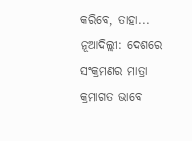କରିବେ, ତାହା...
ନୂଆଦିଲ୍ଲୀ: ଦେଶରେ ସଂକ୍ରମଣର ମାତ୍ରା କ୍ରମାଗତ ଭାବେ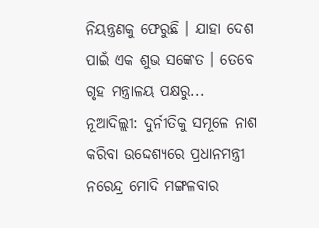ନିୟନ୍ତ୍ରଣକୁ ଫେରୁଛି । ଯାହା ଦେଶ ପାଇଁ ଏକ ଶୁଭ ସଙ୍କେତ । ତେବେ ଗୃହ ମନ୍ତ୍ରାଳୟ ପକ୍ଷରୁ...
ନୂଆଦିଲ୍ଲୀ: ଦୁର୍ନୀତିକୁ ସମୂଳେ ନାଶ କରିବା ଉଦ୍ଦେଶ୍ୟରେ ପ୍ରଧାନମନ୍ତ୍ରୀ ନରେନ୍ଦ୍ର ମୋଦି ମଙ୍ଗଳବାର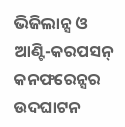ଭିଜିଲାନ୍ସ ଓ ଆଣ୍ଟି-କରପସନ୍ କନଫରେନ୍ସର ଉଦଘାଟନ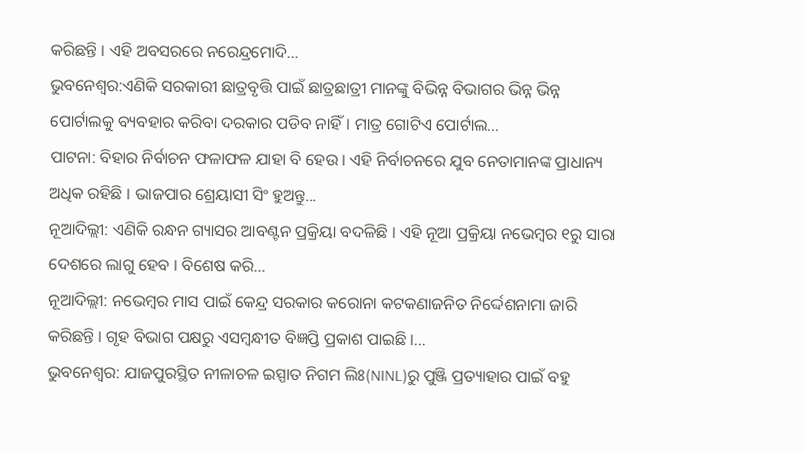କରିଛନ୍ତି । ଏହି ଅବସରରେ ନରେନ୍ଦ୍ରମୋଦି...
ଭୁବନେଶ୍ୱର:ଏଣିକି ସରକାରୀ ଛାତ୍ରବୃତ୍ତି ପାଇଁ ଛାତ୍ରଛାତ୍ରୀ ମାନଙ୍କୁ ବିଭିନ୍ନ ବିଭାଗର ଭିନ୍ନ ଭିନ୍ନ ପୋର୍ଟାଲକୁ ବ୍ୟବହାର କରିବା ଦରକାର ପଡିବ ନାହିଁ। ମାତ୍ର ଗୋଟିଏ ପୋର୍ଟାଲ...
ପାଟନା: ବିହାର ନିର୍ବାଚନ ଫଳାଫଳ ଯାହା ବି ହେଉ । ଏହି ନିର୍ବାଚନରେ ଯୁବ ନେତାମାନଙ୍କ ପ୍ରାଧାନ୍ୟ ଅଧିକ ରହିଛି । ଭାଜପାର ଶ୍ରେୟାସୀ ସିଂ ହୁଅନ୍ତୁ...
ନୂଆଦିଲ୍ଲୀ: ଏଣିକି ରନ୍ଧନ ଗ୍ୟାସର ଆବଣ୍ଟନ ପ୍ରକ୍ରିୟା ବଦଳିଛି । ଏହି ନୂଆ ପ୍ରକ୍ରିୟା ନଭେମ୍ୱର ୧ରୁ ସାରା ଦେଶରେ ଲାଗୁ ହେବ । ବିଶେଷ କରି...
ନୂଆଦିଲ୍ଲୀ: ନଭେମ୍ୱର ମାସ ପାଇଁ କେନ୍ଦ୍ର ସରକାର କରୋନା କଟକଣାଜନିତ ନିର୍ଦ୍ଦେଶନାମା ଜାରି କରିଛନ୍ତି । ଗୃହ ବିଭାଗ ପକ୍ଷରୁ ଏସମ୍ୱନ୍ଧୀତ ବିଜ୍ଞପ୍ତି ପ୍ରକାଶ ପାଇଛି ।...
ଭୁବନେଶ୍ୱର: ଯାଜପୁରସ୍ଥିତ ନୀଳାଚଳ ଇସ୍ପାତ ନିଗମ ଲିଃ(NINL)ରୁ ପୁଞ୍ଜି ପ୍ରତ୍ୟାହାର ପାଇଁ ବହୁ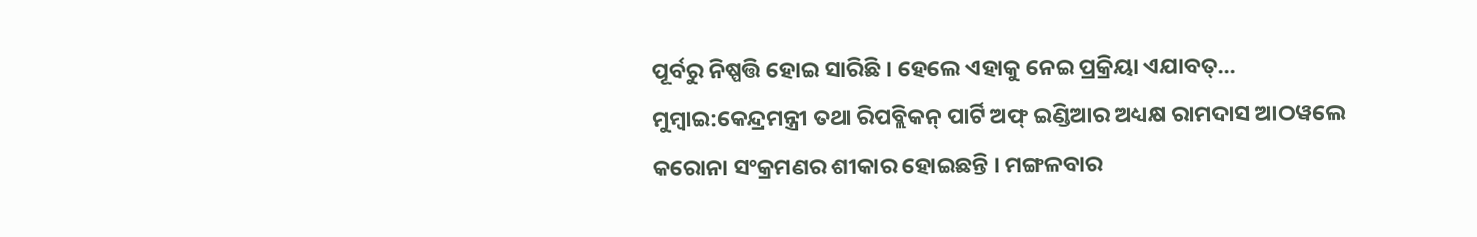ପୂର୍ବରୁ ନିଷ୍ପତ୍ତି ହୋଇ ସାରିଛି । ହେଲେ ଏହାକୁ ନେଇ ପ୍ରକ୍ରିୟା ଏଯାବତ୍...
ମୁମ୍ୱାଇ:କେନ୍ଦ୍ରମନ୍ତ୍ରୀ ତଥା ରିପବ୍ଲିକନ୍ ପାର୍ଟି ଅଫ୍ ଇଣ୍ଡିଆର ଅଧ୍ୟକ୍ଷ ରାମଦାସ ଆଠୱଲେ କରୋନା ସଂକ୍ରମଣର ଶୀକାର ହୋଇଛନ୍ତି । ମଙ୍ଗଳବାର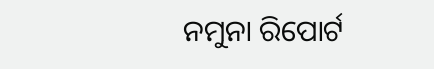ନମୁନା ରିପୋର୍ଟ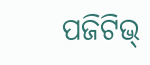ପଜିଟିଭ୍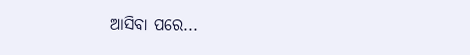ଆସିବା ପରେ...